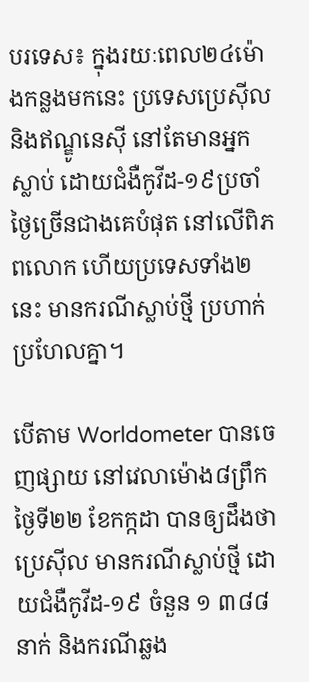បរទេស៖ ក្នុងរយៈពេល២៤ម៉ោងកន្លងមកនេះ ប្រទេសប្រេស៊ីល និងឥណ្ឌូនេស៊ី នៅតែមានអ្នកស្លាប់ ដោយជំងឺកូវីដ-១៩ប្រចាំថ្ងៃច្រើនជាងគេបំផុត នៅលើពិភពលោក ហើយប្រទេសទាំង២នេះ មានករណីស្លាប់ថ្មី ប្រហាក់ប្រហែលគ្នា។

បើតាម Worldometer បានចេញផ្សាយ នៅវេលាម៉ោង៨ព្រឹក ថ្ងៃទី២២ ខែកក្កដា បានឲ្យដឹងថា ប្រេស៊ីល មានករណីស្លាប់ថ្មី ដោយជំងឺកូវីដ-១៩ ចំនួន ១ ៣៨៨នាក់ និងករណីឆ្លង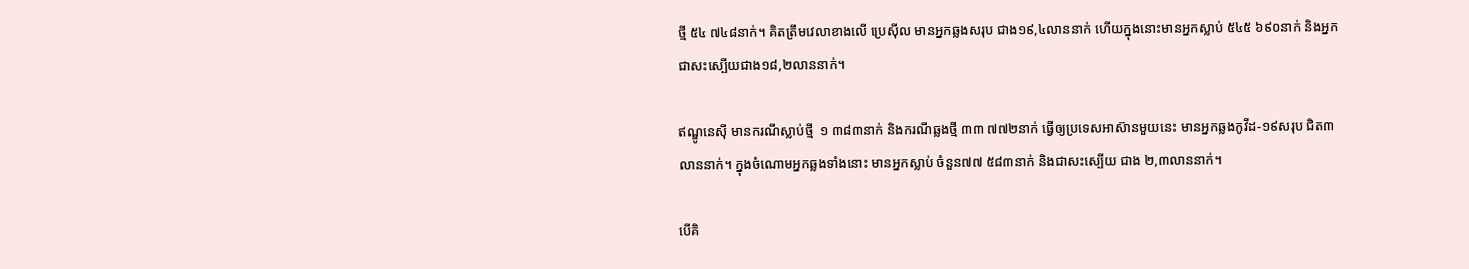ថ្មី ៥៤ ៧៤៨នាក់។ គិតត្រឹមវេលាខាងលើ ប្រេស៊ីល មានអ្នកឆ្លងសរុប ជាង១៩,៤លាននាក់ ហើយក្នុងនោះមានអ្នកស្លាប់ ៥៤៥ ៦៩០នាក់ និងអ្នកជាសះស្បើយជាង១៨,២លាននាក់។

ឥណ្ឌូនេស៊ី មានករណីស្លាប់ថ្មី  ១ ៣៨៣នាក់ និងករណីឆ្លងថ្មី ៣៣ ៧៧២នាក់ ធ្វើឲ្យប្រទេសអាស៊ានមួយនេះ មានអ្នកឆ្លងកូវីដ-១៩សរុប ជិត៣លាននាក់។ ក្នុងចំណោមអ្នកឆ្លងទាំងនោះ មានអ្នកស្លាប់ ចំនួន៧៧ ៥៨៣នាក់ និងជាសះស្បើយ ជាង ២,៣លាននាក់។

បើគិ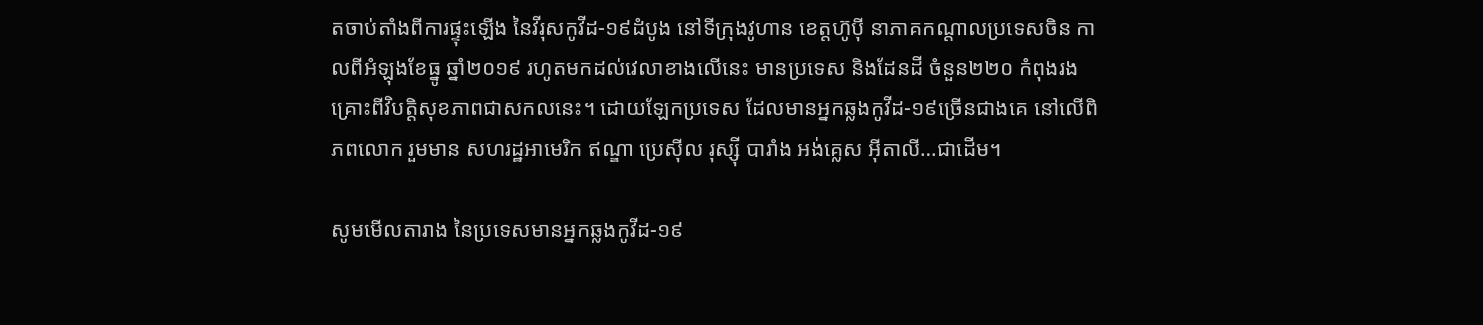តចាប់តាំងពីការផ្ទុះឡើង នៃវីរុសកូវីដ-១៩ដំបូង នៅទីក្រុងវូហាន ខេត្តហ៊ូប៉ី នាភាគកណ្ដាលប្រទេសចិន កាលពីអំឡុងខែធ្នូ ឆ្នាំ២០១៩ រហូតមកដល់វេលាខាងលើនេះ មានប្រទេស និងដែនដី ចំនួន២២០ កំពុងរងគ្រោះពីវិបត្ដិសុខភាពជាសកលនេះ។ ដោយឡែកប្រទេស ដែលមានអ្នកឆ្លងកូវីដ-១៩ច្រើនជាងគេ នៅលើពិភពលោក រួមមាន សហរដ្ឋអាមេរិក ឥណ្ឌា ប្រេស៊ីល រុស្ស៊ី បារាំង អង់គ្លេស អ៊ីតាលី…ជាដើម។

សូមមើលតារាង នៃប្រទេសមានអ្នកឆ្លងកូវីដ-១៩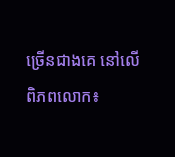ច្រើនជាងគេ នៅលើពិភពលោក៖